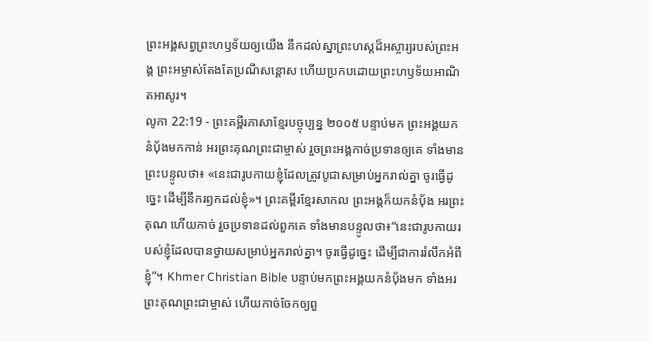ព្រះអង្គសព្វព្រះហឫទ័យឲ្យយើង នឹកដល់ស្នាព្រះហស្ដដ៏អស្ចារ្យរបស់ព្រះអង្គ ព្រះអម្ចាស់តែងតែប្រណីសន្ដោស ហើយប្រកបដោយព្រះហឫទ័យអាណិតអាសូរ។
លូកា 22:19 - ព្រះគម្ពីរភាសាខ្មែរបច្ចុប្បន្ន ២០០៥ បន្ទាប់មក ព្រះអង្គយកនំប៉័ងមកកាន់ អរព្រះគុណព្រះជាម្ចាស់ រួចព្រះអង្គកាច់ប្រទានឲ្យគេ ទាំងមានព្រះបន្ទូលថា៖ «នេះជារូបកាយខ្ញុំដែលត្រូវបូជាសម្រាប់អ្នករាល់គ្នា ចូរធ្វើដូច្នេះ ដើម្បីនឹករឭកដល់ខ្ញុំ»។ ព្រះគម្ពីរខ្មែរសាកល ព្រះអង្គក៏យកនំប៉័ង អរព្រះគុណ ហើយកាច់ រួចប្រទានដល់ពួកគេ ទាំងមានបន្ទូលថា៖“នេះជារូបកាយរបស់ខ្ញុំដែលបានថ្វាយសម្រាប់អ្នករាល់គ្នា។ ចូរធ្វើដូច្នេះ ដើម្បីជាការរំលឹកអំពីខ្ញុំ”។ Khmer Christian Bible បន្ទាប់មកព្រះអង្គយកនំប៉័ងមក ទាំងអរព្រះគុណព្រះជាម្ចាស់ ហើយកាច់ចែកឲ្យពួ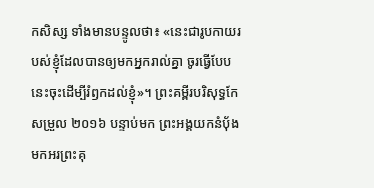កសិស្ស ទាំងមានបន្ទូលថា៖ «នេះជារូបកាយរបស់ខ្ញុំដែលបានឲ្យមកអ្នករាល់គ្នា ចូរធ្វើបែបនេះចុះដើម្បីរំឭកដល់ខ្ញុំ»។ ព្រះគម្ពីរបរិសុទ្ធកែសម្រួល ២០១៦ បន្ទាប់មក ព្រះអង្គយកនំបុ័ងមកអរព្រះគុ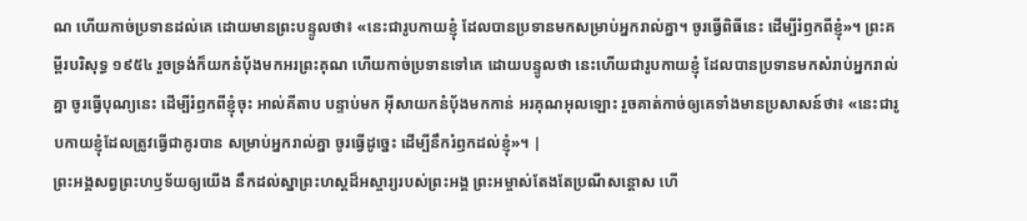ណ ហើយកាច់ប្រទានដល់គេ ដោយមានព្រះបន្ទូលថា៖ «នេះជារូបកាយខ្ញុំ ដែលបានប្រទានមកសម្រាប់អ្នករាល់គ្នា។ ចូរធ្វើពិធីនេះ ដើម្បីរំឭកពីខ្ញុំ»។ ព្រះគម្ពីរបរិសុទ្ធ ១៩៥៤ រួចទ្រង់ក៏យកនំបុ័ងមកអរព្រះគុណ ហើយកាច់ប្រទានទៅគេ ដោយបន្ទូលថា នេះហើយជារូបកាយខ្ញុំ ដែលបានប្រទានមកសំរាប់អ្នករាល់គ្នា ចូរធ្វើបុណ្យនេះ ដើម្បីរំឭកពីខ្ញុំចុះ អាល់គីតាប បន្ទាប់មក អ៊ីសាយកនំបុ័ងមកកាន់ អរគុណអុលឡោះ រួចគាត់កាច់ឲ្យគេទាំងមានប្រសាសន៍ថា៖ «នេះជារូបកាយខ្ញុំដែលត្រូវធ្វើជាគូរបាន សម្រាប់អ្នករាល់គ្នា ចូរធ្វើដូច្នេះ ដើម្បីនឹករំឭកដល់ខ្ញុំ»។ |
ព្រះអង្គសព្វព្រះហឫទ័យឲ្យយើង នឹកដល់ស្នាព្រះហស្ដដ៏អស្ចារ្យរបស់ព្រះអង្គ ព្រះអម្ចាស់តែងតែប្រណីសន្ដោស ហើ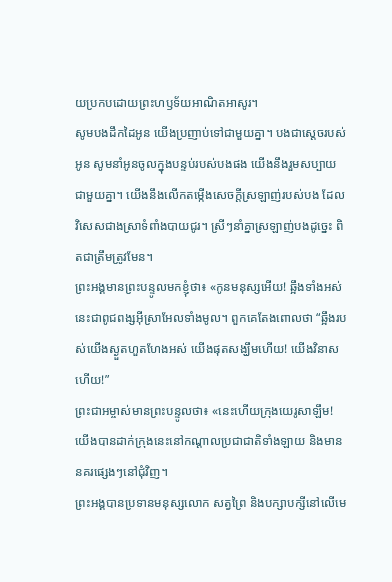យប្រកបដោយព្រះហឫទ័យអាណិតអាសូរ។
សូមបងដឹកដៃអូន យើងប្រញាប់ទៅជាមួយគ្នា។ បងជាស្ដេចរបស់អូន សូមនាំអូនចូលក្នុងបន្ទប់របស់បងផង យើងនឹងរួមសប្បាយជាមួយគ្នា។ យើងនឹងលើកតម្កើងសេចក្ដីស្រឡាញ់របស់បង ដែលវិសេសជាងស្រាទំពាំងបាយជូរ។ ស្រីៗនាំគ្នាស្រឡាញ់បងដូច្នេះ ពិតជាត្រឹមត្រូវមែន។
ព្រះអង្គមានព្រះបន្ទូលមកខ្ញុំថា៖ «កូនមនុស្សអើយ! ឆ្អឹងទាំងអស់នេះជាពូជពង្សអ៊ីស្រាអែលទាំងមូល។ ពួកគេតែងពោលថា “ឆ្អឹងរបស់យើងស្ងួតហួតហែងអស់ យើងផុតសង្ឃឹមហើយ! យើងវិនាសហើយ!”
ព្រះជាអម្ចាស់មានព្រះបន្ទូលថា៖ «នេះហើយក្រុងយេរូសាឡឹម! យើងបានដាក់ក្រុងនេះនៅកណ្ដាលប្រជាជាតិទាំងឡាយ និងមាននគរផ្សេងៗនៅជុំវិញ។
ព្រះអង្គបានប្រទានមនុស្សលោក សត្វព្រៃ និងបក្សាបក្សីនៅលើមេ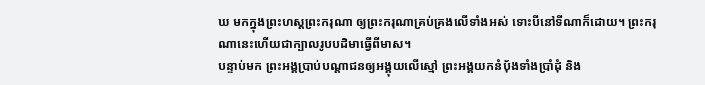ឃ មកក្នុងព្រះហស្ដព្រះករុណា ឲ្យព្រះករុណាគ្រប់គ្រងលើទាំងអស់ ទោះបីនៅទីណាក៏ដោយ។ ព្រះករុណានេះហើយជាក្បាលរូបបដិមាធ្វើពីមាស។
បន្ទាប់មក ព្រះអង្គប្រាប់បណ្ដាជនឲ្យអង្គុយលើស្មៅ ព្រះអង្គយកនំប៉័ងទាំងប្រាំដុំ និង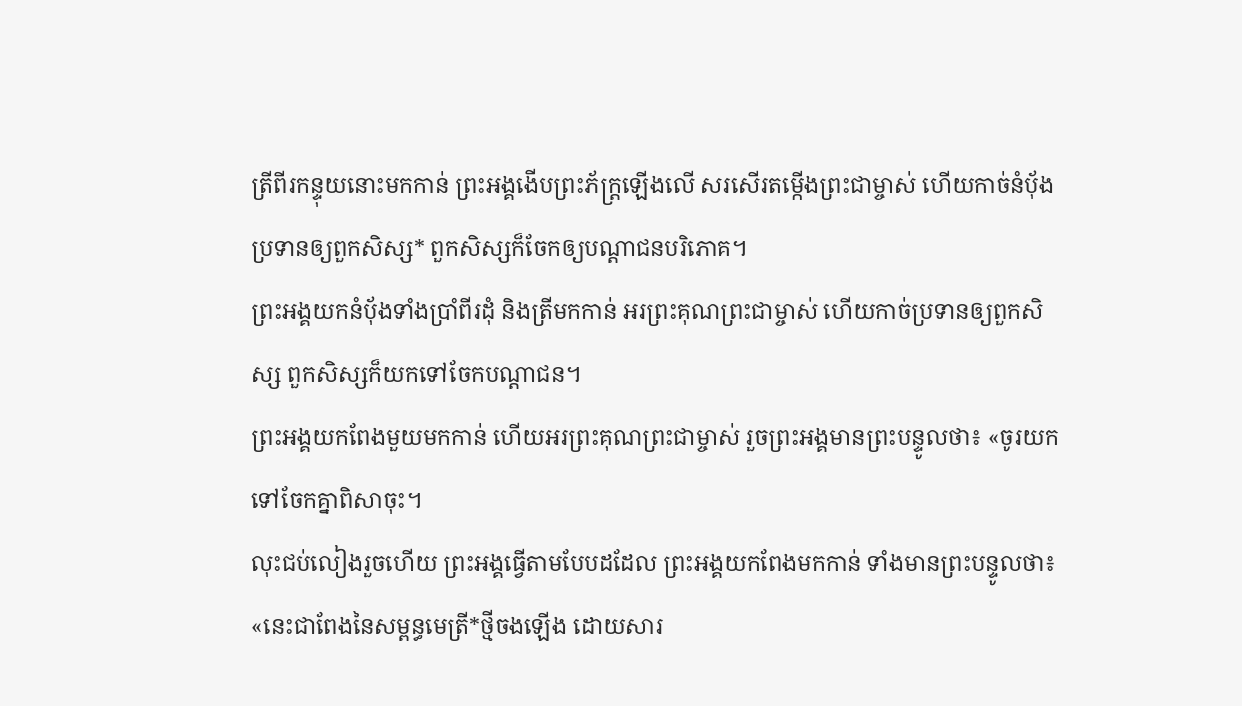ត្រីពីរកន្ទុយនោះមកកាន់ ព្រះអង្គងើបព្រះភ័ក្ត្រឡើងលើ សរសើរតម្កើងព្រះជាម្ចាស់ ហើយកាច់នំប៉័ងប្រទានឲ្យពួកសិស្ស* ពួកសិស្សក៏ចែកឲ្យបណ្ដាជនបរិភោគ។
ព្រះអង្គយកនំប៉័ងទាំងប្រាំពីរដុំ និងត្រីមកកាន់ អរព្រះគុណព្រះជាម្ចាស់ ហើយកាច់ប្រទានឲ្យពួកសិស្ស ពួកសិស្សក៏យកទៅចែកបណ្ដាជន។
ព្រះអង្គយកពែងមួយមកកាន់ ហើយអរព្រះគុណព្រះជាម្ចាស់ រួចព្រះអង្គមានព្រះបន្ទូលថា៖ «ចូរយកទៅចែកគ្នាពិសាចុះ។
លុះជប់លៀងរួចហើយ ព្រះអង្គធ្វើតាមបែបដដែល ព្រះអង្គយកពែងមកកាន់ ទាំងមានព្រះបន្ទូលថា៖ «នេះជាពែងនៃសម្ពន្ធមេត្រី*ថ្មីចងឡើង ដោយសារ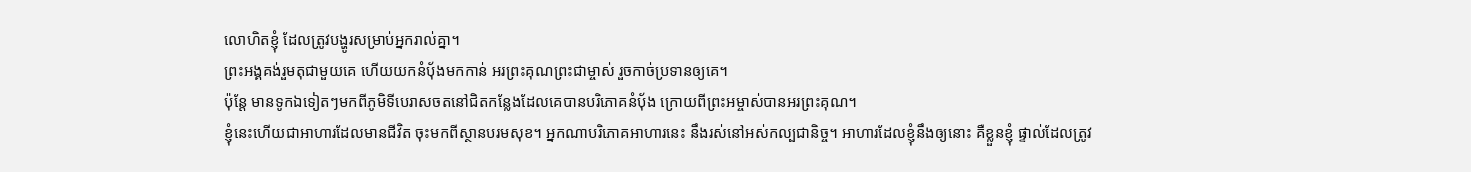លោហិតខ្ញុំ ដែលត្រូវបង្ហូរសម្រាប់អ្នករាល់គ្នា។
ព្រះអង្គគង់រួមតុជាមួយគេ ហើយយកនំប៉័ងមកកាន់ អរព្រះគុណព្រះជាម្ចាស់ រួចកាច់ប្រទានឲ្យគេ។
ប៉ុន្តែ មានទូកឯទៀតៗមកពីភូមិទីបេរាសចតនៅជិតកន្លែងដែលគេបានបរិភោគនំប៉័ង ក្រោយពីព្រះអម្ចាស់បានអរព្រះគុណ។
ខ្ញុំនេះហើយជាអាហារដែលមានជីវិត ចុះមកពីស្ថានបរមសុខ។ អ្នកណាបរិភោគអាហារនេះ នឹងរស់នៅអស់កល្បជានិច្ច។ អាហារដែលខ្ញុំនឹងឲ្យនោះ គឺខ្លួនខ្ញុំ ផ្ទាល់ដែលត្រូវ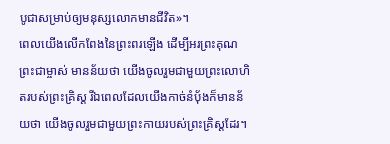បូជាសម្រាប់ឲ្យមនុស្សលោកមានជីវិត»។
ពេលយើងលើកពែងនៃព្រះពរឡើង ដើម្បីអរព្រះគុណព្រះជាម្ចាស់ មានន័យថា យើងចូលរួមជាមួយព្រះលោហិតរបស់ព្រះគ្រិស្ត រីឯពេលដែលយើងកាច់នំប៉័ងក៏មានន័យថា យើងចូលរួមជាមួយព្រះកាយរបស់ព្រះគ្រិស្តដែរ។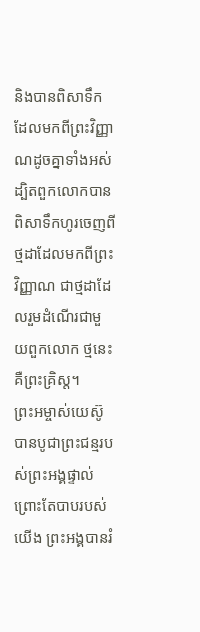និងបានពិសាទឹកដែលមកពីព្រះវិញ្ញាណដូចគ្នាទាំងអស់ ដ្បិតពួកលោកបានពិសាទឹកហូរចេញពីថ្មដាដែលមកពីព្រះវិញ្ញាណ ជាថ្មដាដែលរួមដំណើរជាមួយពួកលោក ថ្មនេះគឺព្រះគ្រិស្ត។
ព្រះអម្ចាស់យេស៊ូបានបូជាព្រះជន្មរបស់ព្រះអង្គផ្ទាល់ ព្រោះតែបាបរបស់យើង ព្រះអង្គបានរំ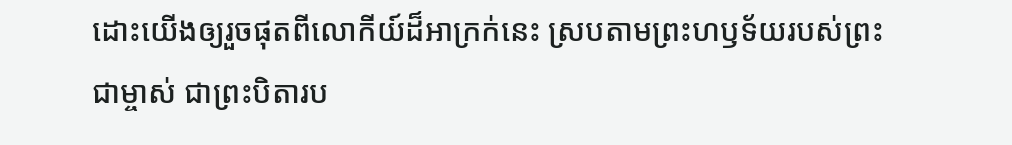ដោះយើងឲ្យរួចផុតពីលោកីយ៍ដ៏អាក្រក់នេះ ស្របតាមព្រះហឫទ័យរបស់ព្រះជាម្ចាស់ ជាព្រះបិតារប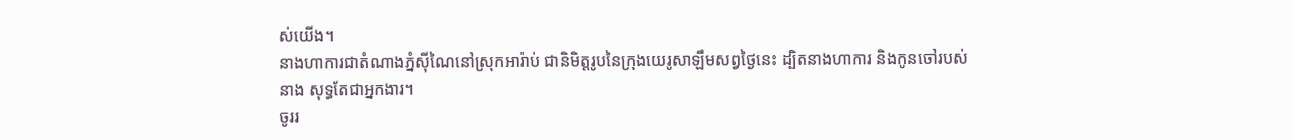ស់យើង។
នាងហាការជាតំណាងភ្នំស៊ីណៃនៅស្រុកអារ៉ាប់ ជានិមិត្តរូបនៃក្រុងយេរូសាឡឹមសព្វថ្ងៃនេះ ដ្បិតនាងហាការ និងកូនចៅរបស់នាង សុទ្ធតែជាអ្នកងារ។
ចូររ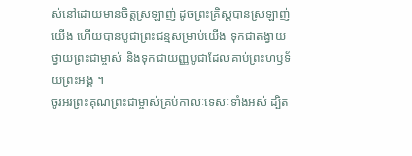ស់នៅដោយមានចិត្តស្រឡាញ់ ដូចព្រះគ្រិស្តបានស្រឡាញ់យើង ហើយបានបូជាព្រះជន្មសម្រាប់យើង ទុកជាតង្វាយថ្វាយព្រះជាម្ចាស់ និងទុកជាយញ្ញបូជាដែលគាប់ព្រះហឫទ័យព្រះអង្គ ។
ចូរអរព្រះគុណព្រះជាម្ចាស់គ្រប់កាលៈទេសៈទាំងអស់ ដ្បិត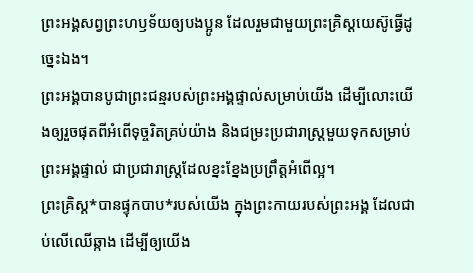ព្រះអង្គសព្វព្រះហឫទ័យឲ្យបងប្អូន ដែលរួមជាមួយព្រះគ្រិស្តយេស៊ូធ្វើដូច្នេះឯង។
ព្រះអង្គបានបូជាព្រះជន្មរបស់ព្រះអង្គផ្ទាល់សម្រាប់យើង ដើម្បីលោះយើងឲ្យរួចផុតពីអំពើទុច្ចរិតគ្រប់យ៉ាង និងជម្រះប្រជារាស្ត្រមួយទុកសម្រាប់ព្រះអង្គផ្ទាល់ ជាប្រជារាស្ត្រដែលខ្នះខ្នែងប្រព្រឹត្តអំពើល្អ។
ព្រះគ្រិស្ត*បានផ្ទុកបាប*របស់យើង ក្នុងព្រះកាយរបស់ព្រះអង្គ ដែលជាប់លើឈើឆ្កាង ដើម្បីឲ្យយើង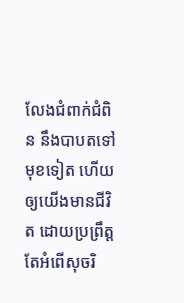លែងជំពាក់ជំពិន នឹងបាបតទៅមុខទៀត ហើយឲ្យយើងមានជីវិត ដោយប្រព្រឹត្តតែអំពើសុចរិ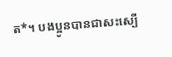ត*។ បងប្អូនបានជាសះស្បើ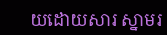យដោយសារ ស្នាមរ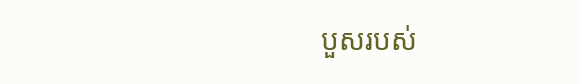បួសរបស់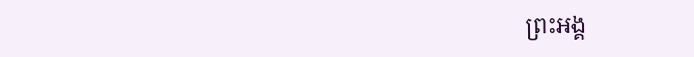ព្រះអង្គ